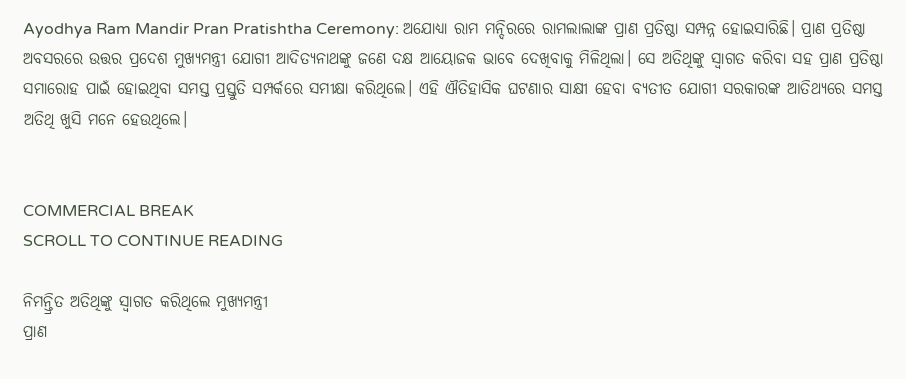Ayodhya Ram Mandir Pran Pratishtha Ceremony: ଅଯୋଧ୍ୟା ରାମ ମନ୍ଦିରରେ ରାମଲାଲାଙ୍କ ପ୍ରାଣ ପ୍ରତିଷ୍ଠା ସମ୍ପନ୍ନ ହୋଇସାରିଛି। ପ୍ରାଣ ପ୍ରତିଷ୍ଠା ଅବସରରେ ଉତ୍ତର ପ୍ରଦେଶ ମୁଖ୍ୟମନ୍ତ୍ରୀ ଯୋଗୀ ଆଦିତ୍ୟନାଥଙ୍କୁ ଜଣେ ଦକ୍ଷ ଆୟୋଜକ ଭାବେ ଦେଖିବାକୁ ମିଳିଥିଲା। ସେ ଅତିଥିଙ୍କୁ ସ୍ୱାଗତ କରିବା ସହ ପ୍ରାଣ ପ୍ରତିଷ୍ଠା ସମାରୋହ ପାଇଁ ହୋଇଥିବା ସମସ୍ତ ପ୍ରସ୍ତୁତି ସମ୍ପର୍କରେ ସମୀକ୍ଷା କରିଥିଲେ। ଏହି ଐତିହାସିକ ଘଟଣାର ସାକ୍ଷୀ ହେବା ବ୍ୟତୀତ ଯୋଗୀ ସରକାରଙ୍କ ଆତିଥ୍ୟରେ ସମସ୍ତ ଅତିଥି ଖୁସି ମନେ ହେଉଥିଲେ।


COMMERCIAL BREAK
SCROLL TO CONTINUE READING

ନିମନ୍ତ୍ରିତ ଅତିଥିଙ୍କୁ ସ୍ୱାଗତ କରିଥିଲେ ମୁଖ୍ୟମନ୍ତ୍ରୀ
ପ୍ରାଣ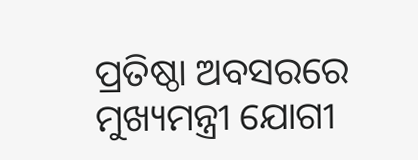ପ୍ରତିଷ୍ଠା ଅବସରରେ ମୁଖ୍ୟମନ୍ତ୍ରୀ ଯୋଗୀ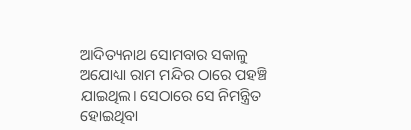ଆଦିତ୍ୟନାଥ ସୋମବାର ସକାଳୁ ଅଯୋଧ୍ୟା ରାମ ମନ୍ଦିର ଠାରେ ପହଞ୍ଚି ଯାଇଥିଲ। ସେଠାରେ ସେ ନିମନ୍ତ୍ରିତ ହୋଇଥିବା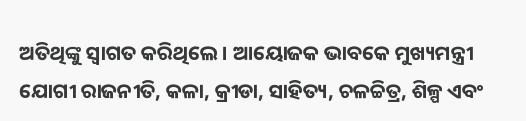ଅତିଥିଙ୍କୁ ସ୍ୱାଗତ କରିଥିଲେ। ଆୟୋଜକ ଭାବକେ ମୁଖ୍ୟମନ୍ତ୍ରୀ ଯୋଗୀ ରାଜନୀତି, କଳା, କ୍ରୀଡା, ସାହିତ୍ୟ, ଚଳଚ୍ଚିତ୍ର, ଶିଳ୍ପ ଏବଂ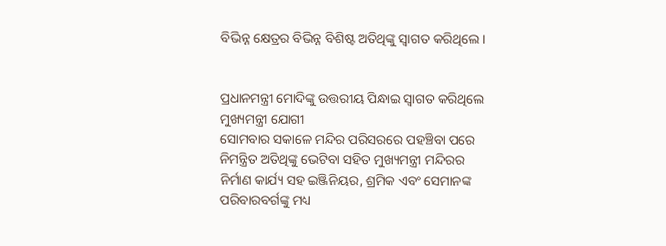ବିଭିନ୍ନ କ୍ଷେତ୍ରର ବିଭିନ୍ନ ବିଶିଷ୍ଟ ଅତିଥିଙ୍କୁ ସ୍ୱାଗତ କରିଥିଲେ।


ପ୍ରଧାନମନ୍ତ୍ରୀ ମୋଦିଙ୍କୁ ଉତ୍ତରୀୟ ପିନ୍ଧାଇ ସ୍ୱାଗତ କରିଥିଲେ ମୁଖ୍ୟମନ୍ତ୍ରୀ ଯୋଗୀ
ସୋମବାର ସକାଳେ ମନ୍ଦିର ପରିସରରେ ପହଞ୍ଚିବା ପରେ ନିମନ୍ତ୍ରିତ ଅତିଥିଙ୍କୁ ଭେଟିବା ସହିତ ମୁଖ୍ୟମନ୍ତ୍ରୀ ମନ୍ଦିରର ନିର୍ମାଣ କାର୍ଯ୍ୟ ସହ ଇଞ୍ଜିନିୟର, ଶ୍ରମିକ ଏବଂ ସେମାନଙ୍କ ପରିବାରବର୍ଗଙ୍କୁ ମଧ୍ୟ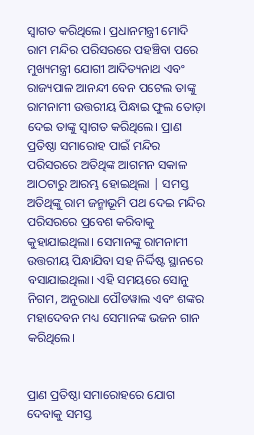ସ୍ୱାଗତ କରିଥିଲେ। ପ୍ରଧାନମନ୍ତ୍ରୀ ମୋଦି ରାମ ମନ୍ଦିର ପରିସରରେ ପହଞ୍ଚିବା ପରେ ମୁଖ୍ୟମନ୍ତ୍ରୀ ଯୋଗୀ ଆଦିତ୍ୟନାଥ ଏବଂ ରାଜ୍ୟପାଳ ଆନନ୍ଦୀ ବେନ ପଟେଲ ତାଙ୍କୁ ରାମନାମୀ ଉତ୍ତରୀୟ ପିନ୍ଧାଇ ଫୁଲ ତୋଡ଼ା ଦେଇ ତାଙ୍କୁ ସ୍ୱାଗତ କରିଥିଲେ। ପ୍ରାଣ ପ୍ରତିଷ୍ଠା ସମାରୋହ ପାଇଁ ମନ୍ଦିର ପରିସରରେ ଅତିଥିଙ୍କ ଆଗମନ ସକାଳ ଆଠଟାରୁ ଆରମ୍ଭ ହୋଇଥିଲା | ସମସ୍ତ ଅତିଥିଙ୍କୁ ରାମ ଜନ୍ମାଭୂମି ପଥ ଦେଇ ମନ୍ଦିର ପରିସରରେ ପ୍ରବେଶ କରିବାକୁ କୁହାଯାଇଥିଲା। ସେମାନଙ୍କୁ ରାମନାମୀ ଉତ୍ତରୀୟ ପିନ୍ଧାଯିବା ସହ ନିର୍ଦ୍ଦିଷ୍ଟ ସ୍ଥାନରେ ବସାଯାଇଥିଲା। ଏହି ସମୟରେ ସୋନୁ ନିଗମ, ଅନୁରାଧା ପୌଡୱାଲ ଏବଂ ଶଙ୍କର ମହାଦେବନ ମଧ୍ୟ ସେମାନଙ୍କ ଭଜନ ଗାନ କରିଥିଲେ।


ପ୍ରାଣ ପ୍ରତିଷ୍ଠା ସମାରୋହରେ ଯୋଗ ଦେବାକୁ ସମସ୍ତ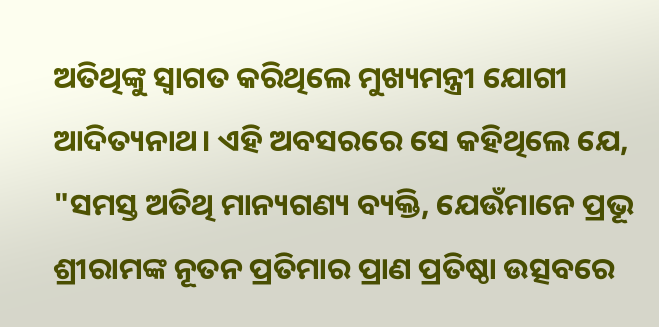ଅତିଥିଙ୍କୁ ସ୍ୱାଗତ କରିଥିଲେ ମୁଖ୍ୟମନ୍ତ୍ରୀ ଯୋଗୀ ଆଦିତ୍ୟନାଥ। ଏହି ଅବସରରେ ସେ କହିଥିଲେ ଯେ, "ସମସ୍ତ ଅତିଥି ମାନ୍ୟଗଣ୍ୟ ବ୍ୟକ୍ତି, ଯେଉଁମାନେ ପ୍ରଭୂ ଶ୍ରୀରାମଙ୍କ ନୂତନ ପ୍ରତିମାର ପ୍ରାଣ ପ୍ରତିଷ୍ଠା ଉତ୍ସବରେ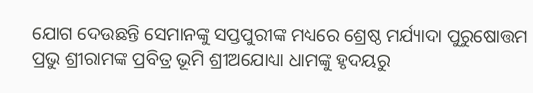ଯୋଗ ଦେଉଛନ୍ତି ସେମାନଙ୍କୁ ସପ୍ତପୁରୀଙ୍କ ମଧ୍ୟରେ ଶ୍ରେଷ୍ଠ ମର୍ଯ୍ୟାଦା ପୁରୁଷୋତ୍ତମ ପ୍ରଭୁ ଶ୍ରୀରାମଙ୍କ ପ୍ରବିତ୍ର ଭୂମି ଶ୍ରୀଅଯୋଧ୍ୟା ଧାମଙ୍କୁ ହୃଦୟରୁ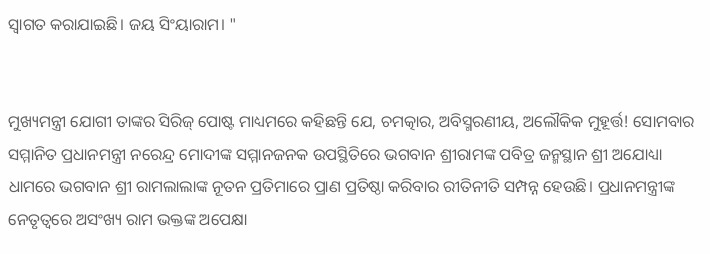ସ୍ୱାଗତ କରାଯାଇଛି। ଜୟ ସିଂୟାରାମ। "


ମୁଖ୍ୟମନ୍ତ୍ରୀ ଯୋଗୀ ତାଙ୍କର ସିରିଜ୍ ପୋଷ୍ଟ ମାଧ୍ୟମରେ କହିଛନ୍ତି ଯେ, ଚମତ୍କାର, ଅବିସ୍ମରଣୀୟ, ଅଲୌକିକ ମୁହୂର୍ତ୍ତ! ସୋମବାର ସମ୍ମାନିତ ପ୍ରଧାନମନ୍ତ୍ରୀ ନରେନ୍ଦ୍ର ମୋଦୀଙ୍କ ସମ୍ମାନଜନକ ଉପସ୍ଥିତିରେ ଭଗବାନ ଶ୍ରୀରାମଙ୍କ ପବିତ୍ର ଜନ୍ମସ୍ଥାନ ଶ୍ରୀ ଅଯୋଧ୍ୟା ଧାମରେ ଭଗବାନ ଶ୍ରୀ ରାମଲାଲାଙ୍କ ନୂତନ ପ୍ରତିମାରେ ପ୍ରାଣ ପ୍ରତିଷ୍ଠା କରିବାର ରୀତିନୀତି ସମ୍ପନ୍ନ ହେଉଛି। ପ୍ରଧାନମନ୍ତ୍ରୀଙ୍କ ନେତୃତ୍ୱରେ ଅସଂଖ୍ୟ ରାମ ଭକ୍ତଙ୍କ ଅପେକ୍ଷା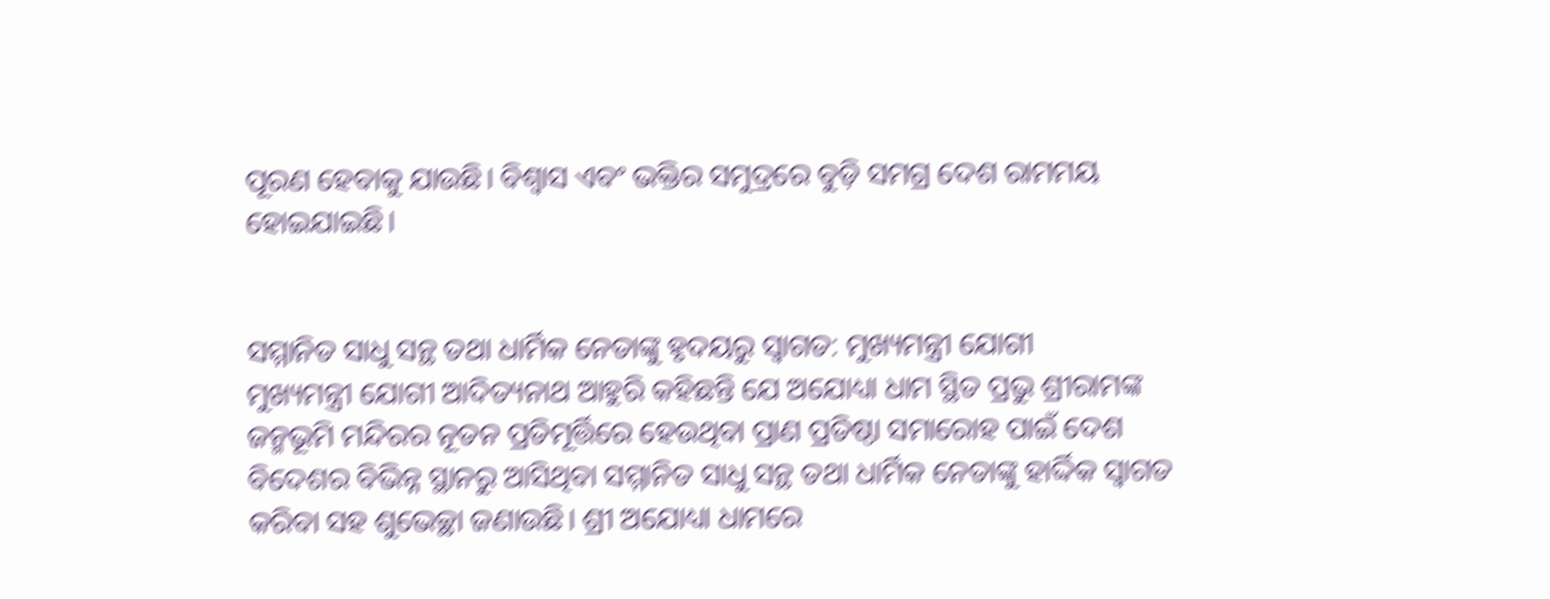ପୂରଣ ହେବାକୁ ଯାଉଛି। ବିଶ୍ୱାସ ଏବଂ ଭକ୍ତିର ସମୁଦ୍ରରେ ବୁଡ଼ି ସମଗ୍ର ଦେଶ ରାମମୟ ହୋଇଯାଇଛି।


ସମ୍ମାନିତ ସାଧୁ ସନ୍ଥ ତଥା ଧାର୍ମିକ ନେତାଙ୍କୁ ହୃଦୟରୁ ସ୍ୱାଗତ: ମୁଖ୍ୟମନ୍ତ୍ରୀ ଯୋଗୀ
ମୁଖ୍ୟମନ୍ତ୍ରୀ ଯୋଗୀ ଆଦିତ୍ୟନାଥ ଆହୁରି କହିଛନ୍ତି ଯେ ଅଯୋଧ୍ୟା ଧାମ ସ୍ଥିତ ପ୍ରଭୁ ଶ୍ରୀରାମଙ୍କ ଜନ୍ମଭୂମି ମନ୍ଦିରର ନୂତନ ପ୍ରତିମୂର୍ତ୍ତିରେ ହେଉଥିବା ପ୍ରାଣ ପ୍ରତିଷ୍ଠା ସମାରୋହ ପାଇଁ ଦେଶ ବିଦେଶର ବିଭିନ୍ନ ସ୍ଥାନରୁ ଆସିଥିବା ସମ୍ମାନିତ ସାଧୁ ସନ୍ଥ ତଥା ଧାର୍ମିକ ନେତାଙ୍କୁ ହାର୍ଦ୍ଦିକ ସ୍ୱାଗତ କରିବା ସହ ଶୁଭେଚ୍ଛା ଜଣାଉଛି। ଶ୍ରୀ ଅଯୋଧ୍ୟା ଧାମରେ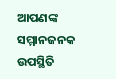ଆପଣଙ୍କ ସମ୍ମାନଜନକ ଉପସ୍ଥିତି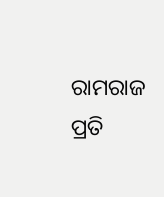ରାମରାଜ ପ୍ରତି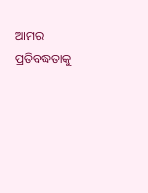ଆମର ପ୍ରତିବଦ୍ଧତାକୁ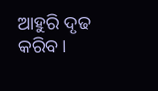ଆହୁରି ଦୃଢ କରିବ।